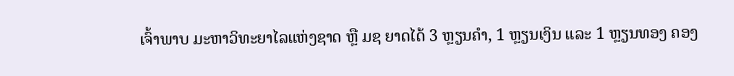ເຈົ້າພາບ ມະຫາວິທະຍາໄລແຫ່ງຊາດ ຫຼື ມຊ ຍາດໄດ້ 3 ຫຼຽນຄຳ, 1 ຫຼຽນເງິນ ແລະ 1 ຫຼຽນທອງ ຄອງ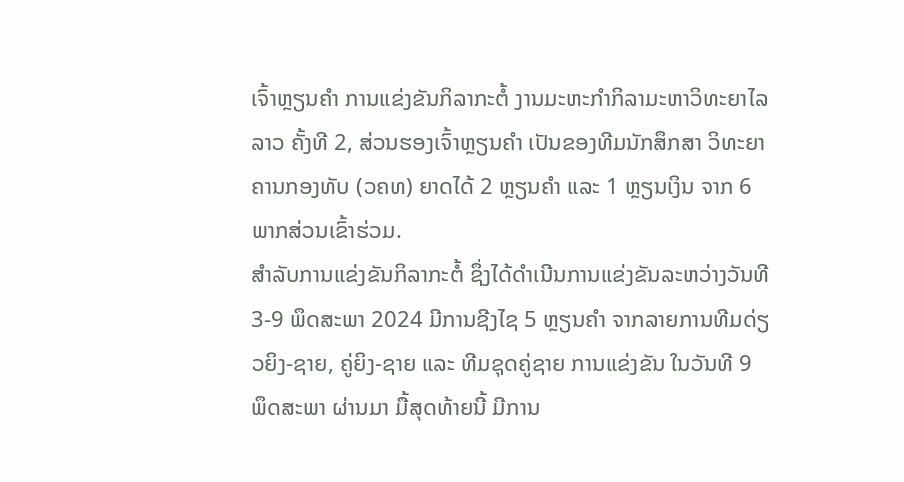ເຈົ້າຫຼຽນຄຳ ການແຂ່ງຂັນກິລາກະຕໍ້ ງານມະຫະກຳກິລາມະຫາວິທະຍາໄລລາວ ຄັ້ງທີ 2, ສ່ວນຮອງເຈົ້າຫຼຽນຄຳ ເປັນຂອງທີມນັກສຶກສາ ວິທະຍາຄານກອງທັບ (ວຄທ) ຍາດໄດ້ 2 ຫຼຽນຄຳ ແລະ 1 ຫຼຽນເງິນ ຈາກ 6 ພາກສ່ວນເຂົ້າຮ່ວມ.
ສໍາລັບການແຂ່ງຂັນກິລາກະຕໍ້ ຊຶ່ງໄດ້ດຳເນີນການແຂ່ງຂັນລະຫວ່າງວັນທີ 3-9 ພຶດສະພາ 2024 ມີການຊີງໄຊ 5 ຫຼຽນຄໍາ ຈາກລາຍການທີມດ່ຽວຍິງ-ຊາຍ, ຄູ່ຍິງ-ຊາຍ ແລະ ທີມຊຸດຄູ່ຊາຍ ການແຂ່ງຂັນ ໃນວັນທີ 9 ພຶດສະພາ ຜ່ານມາ ມື້ສຸດທ້າຍນີ້ ມີການ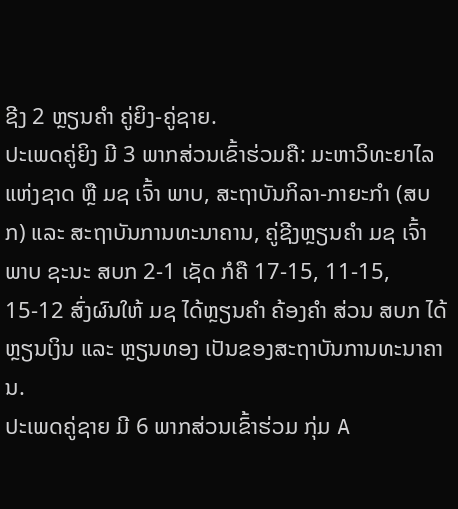ຊີງ 2 ຫຼຽນຄໍາ ຄູ່ຍິງ-ຄູ່ຊາຍ.
ປະເພດຄູ່ຍິງ ມີ 3 ພາກສ່ວນເຂົ້າຮ່ວມຄື: ມະຫາວິທະຍາໄລແຫ່ງຊາດ ຫຼື ມຊ ເຈົ້າ ພາບ, ສະຖາບັນກິລາ-ກາຍະກໍາ (ສບກ) ແລະ ສະຖາບັນການທະນາຄານ, ຄູ່ຊີງຫຼຽນຄຳ ມຊ ເຈົ້າພາບ ຊະນະ ສບກ 2-1 ເຊັດ ກໍຄື 17-15, 11-15, 15-12 ສົ່ງຜົນໃຫ້ ມຊ ໄດ້ຫຼຽນຄໍາ ຄ້ອງຄຳ ສ່ວນ ສບກ ໄດ້ຫຼຽນເງິນ ແລະ ຫຼຽນທອງ ເປັນຂອງສະຖາບັນການທະນາຄານ.
ປະເພດຄູ່ຊາຍ ມີ 6 ພາກສ່ວນເຂົ້າຮ່ວມ ກຸ່ມ A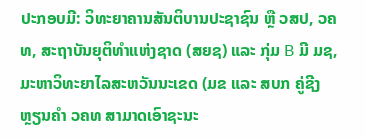ປະກອບມີ: ວິທະຍາຄານສັນຕິບານປະຊາຊົນ ຫຼື ວສປ, ວຄທ, ສະຖາບັນຍຸຕິທໍາແຫ່ງຊາດ (ສຍຊ) ແລະ ກຸ່ມ B ມີ ມຊ, ມະຫາວິທະຍາໄລສະຫວັນນະເຂດ (ມຂ ແລະ ສບກ ຄູ່ຊີງຫຼຽນຄຳ ວຄທ ສາມາດເອົາຊະນະ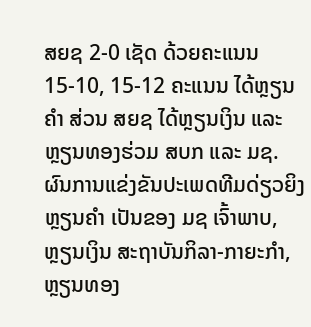ສຍຊ 2-0 ເຊັດ ດ້ວຍຄະແນນ 15-10, 15-12 ຄະແນນ ໄດ້ຫຼຽນຄໍາ ສ່ວນ ສຍຊ ໄດ້ຫຼຽນເງິນ ແລະ ຫຼຽນທອງຮ່ວມ ສບກ ແລະ ມຊ.
ຜົນການແຂ່ງຂັນປະເພດທີມດ່ຽວຍິງ ຫຼຽນຄໍາ ເປັນຂອງ ມຊ ເຈົ້າພາບ, ຫຼຽນເງິນ ສະຖາບັນກິລາ-ກາຍະກໍາ, ຫຼຽນທອງ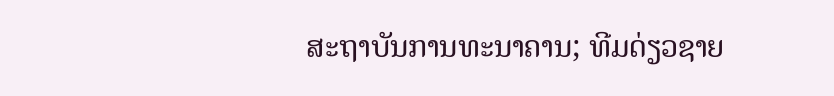ສະຖາບັນການທະນາຄານ; ທີມດ່ຽວຊາຍ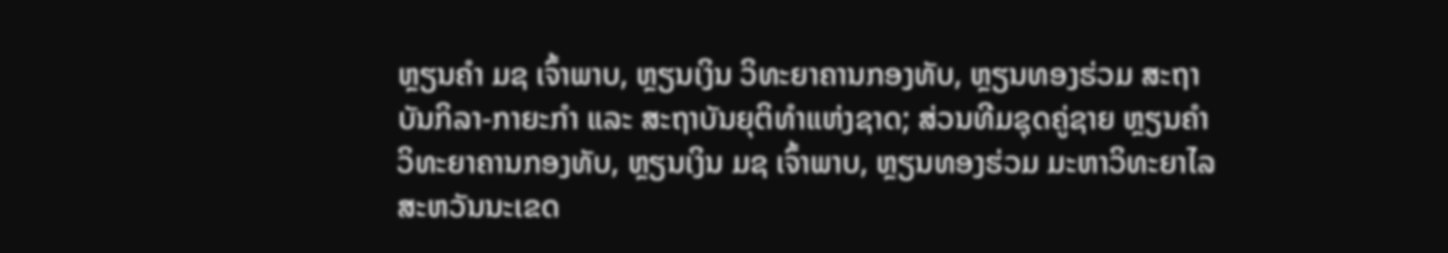ຫຼຽນຄໍາ ມຊ ເຈົ້າພາບ, ຫຼຽນເງິນ ວິທະຍາຄານກອງທັບ, ຫຼຽນທອງຮ່ວມ ສະຖາບັນກິລາ-ກາຍະກໍາ ແລະ ສະຖາບັນຍຸຕິທໍາແຫ່ງຊາດ; ສ່ວນທີມຊຸດຄູ່ຊາຍ ຫຼຽນຄໍາ ວິທະຍາຄານກອງທັບ, ຫຼຽນເງິນ ມຊ ເຈົ້າພາບ, ຫຼຽນທອງຮ່ວມ ມະຫາວິທະຍາໄລສະຫວັນນະເຂດ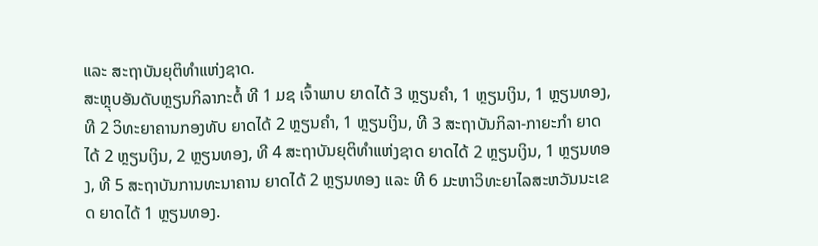ແລະ ສະຖາບັນຍຸຕິທໍາແຫ່ງຊາດ.
ສະຫຼຸບອັນດັບຫຼຽນກິລາກະຕໍ້ ທີ 1 ມຊ ເຈົ້າພາບ ຍາດໄດ້ 3 ຫຼຽນຄໍາ, 1 ຫຼຽນເງິນ, 1 ຫຼຽນທອງ, ທີ 2 ວິທະຍາຄານກອງທັບ ຍາດໄດ້ 2 ຫຼຽນຄໍາ, 1 ຫຼຽນເງິນ, ທີ 3 ສະຖາບັນກິລາ-ກາຍະກໍາ ຍາດໄດ້ 2 ຫຼຽນເງິນ, 2 ຫຼຽນທອງ, ທີ 4 ສະຖາບັນຍຸຕິທໍາແຫ່ງຊາດ ຍາດໄດ້ 2 ຫຼຽນເງິນ, 1 ຫຼຽນທອງ, ທີ 5 ສະຖາບັນການທະນາຄານ ຍາດໄດ້ 2 ຫຼຽນທອງ ແລະ ທີ 6 ມະຫາວິທະຍາໄລສະຫວັນນະເຂດ ຍາດໄດ້ 1 ຫຼຽນທອງ.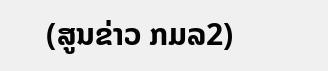(ສູນຂ່າວ ກມລ2)